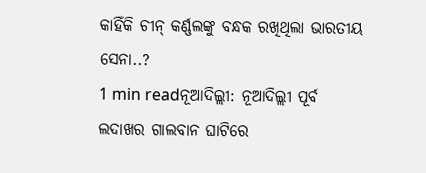କାହିଁକି ଚୀନ୍ କର୍ଣ୍ଣଲଙ୍କୁ ବନ୍ଧକ ରଖିଥିଲା ଭାରତୀୟ ସେନା..?
1 min readନୂଆଦିଲ୍ଲୀ: ନୂଆଦିଲ୍ଲୀ ପୂର୍ବ ଲଦାଖର ଗାଲବାନ ଘାଟିରେ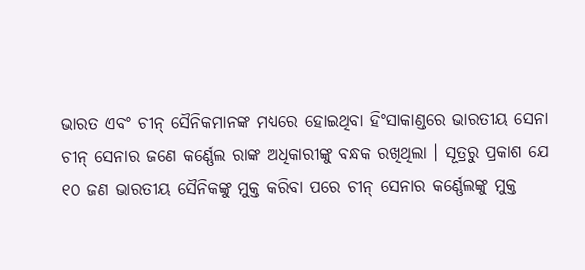ଭାରତ ଏବଂ ଚୀନ୍ ସୈନିକମାନଙ୍କ ମଧ୍ୟରେ ହୋଇଥିବା ହିଂସାକାଣ୍ଡରେ ଭାରତୀୟ ସେନା ଚୀନ୍ ସେନାର ଜଣେ କର୍ଣ୍ଣେଲ ରାଙ୍କ ଅଧିକାରୀଙ୍କୁ ବନ୍ଧକ ରଖିଥିଲା । ସୂତ୍ରରୁ ପ୍ରକାଶ ଯେ ୧୦ ଜଣ ଭାରତୀୟ ସୈନିକଙ୍କୁ ମୁକ୍ତ କରିବା ପରେ ଚୀନ୍ ସେନାର କର୍ଣ୍ଣେଲଙ୍କୁ ମୁକ୍ତ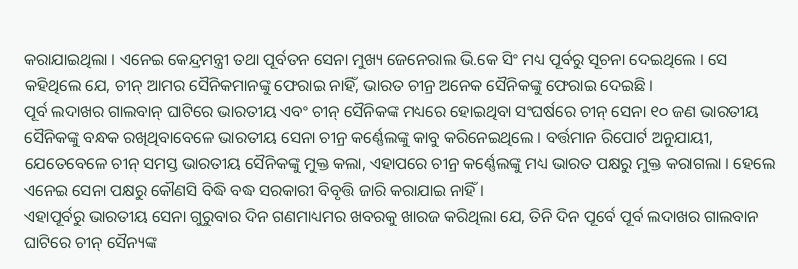କରାଯାଇଥିଲା । ଏନେଇ କେନ୍ଦ୍ରମନ୍ତ୍ରୀ ତଥା ପୂର୍ବତନ ସେନା ମୁଖ୍ୟ ଜେନେରାଲ ଭି.କେ ସିଂ ମଧ୍ୟ ପୂର୍ବରୁ ସୂଚନା ଦେଇଥିଲେ । ସେ କହିଥିଲେ ଯେ, ଚୀନ୍ ଆମର ସୈନିକମାନଙ୍କୁ ଫେରାଇ ନାହିଁ, ଭାରତ ଚୀନ୍ର ଅନେକ ସୈନିକଙ୍କୁ ଫେରାଇ ଦେଇଛି ।
ପୂର୍ବ ଲଦାଖର ଗାଲବାନ୍ ଘାଟିରେ ଭାରତୀୟ ଏବଂ ଚୀନ୍ ସୈନିକଙ୍କ ମଧ୍ୟରେ ହୋଇଥିବା ସଂଘର୍ଷରେ ଚୀନ୍ ସେନା ୧୦ ଜଣ ଭାରତୀୟ ସୈନିକଙ୍କୁ ବନ୍ଧକ ରଖିଥିବାବେଳେ ଭାରତୀୟ ସେନା ଚୀନ୍ର କର୍ଣ୍ଣେଲଙ୍କୁ କାବୁ କରିନେଇଥିଲେ । ବର୍ତ୍ତମାନ ରିପୋର୍ଟ ଅନୁଯାୟୀ, ଯେତେବେଳେ ଚୀନ୍ ସମସ୍ତ ଭାରତୀୟ ସୈନିକଙ୍କୁ ମୁକ୍ତ କଲା, ଏହାପରେ ଚୀନ୍ର କର୍ଣ୍ଣେଲଙ୍କୁ ମଧ୍ୟ ଭାରତ ପକ୍ଷରୁ ମୁକ୍ତ କରାଗଲା । ହେଲେ ଏନେଇ ସେନା ପକ୍ଷରୁ କୌଣସି ବିଦ୍ଧି ବଦ୍ଧ ସରକାରୀ ବିବୃତ୍ତି ଜାରି କରାଯାଇ ନାହିଁ ।
ଏହାପୂର୍ବରୁ ଭାରତୀୟ ସେନା ଗୁରୁବାର ଦିନ ଗଣମାଧ୍ୟମର ଖବରକୁ ଖାରଜ କରିଥିଲା ଯେ, ତିନି ଦିନ ପୂର୍ବେ ପୂର୍ବ ଲଦାଖର ଗାଲବାନ ଘାଟିରେ ଚୀନ୍ ସୈନ୍ୟଙ୍କ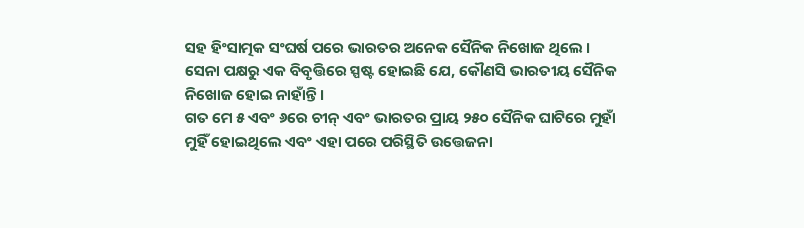ସହ ହିଂସାତ୍ମକ ସଂଘର୍ଷ ପରେ ଭାରତର ଅନେକ ସୈନିକ ନିଖୋଜ ଥିଲେ । ସେନା ପକ୍ଷରୁ ଏକ ବିବୃତ୍ତିରେ ସ୍ପଷ୍ଟ ହୋଇଛି ଯେ, କୌଣସି ଭାରତୀୟ ସୈନିକ ନିଖୋଜ ହୋଇ ନାହାଁନ୍ତି ।
ଗତ ମେ ୫ ଏବଂ ୬ରେ ଚୀନ୍ ଏବଂ ଭାରତର ପ୍ରାୟ ୨୫୦ ସୈନିକ ଘାଟିରେ ମୁହାଁ ମୁହିଁ ହୋଇଥିଲେ ଏବଂ ଏହା ପରେ ପରିସ୍ଥିତି ଉତ୍ତେଜନା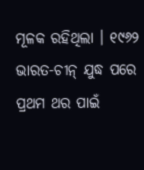ମୂଳକ ରହିଥିଲା । ୧୯୬୨ ଭାରତ-ଚୀନ୍ ଯୁଦ୍ଧ ପରେ ପ୍ରଥମ ଥର ପାଇଁ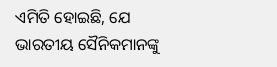ଏମିତି ହୋଇଛି, ଯେ ଭାରତୀୟ ସୈନିକମାନଙ୍କୁ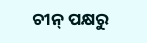ଚୀନ୍ ପକ୍ଷରୁ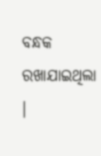ବନ୍ଧକ ରଖାଯାଇଥିଲା ।